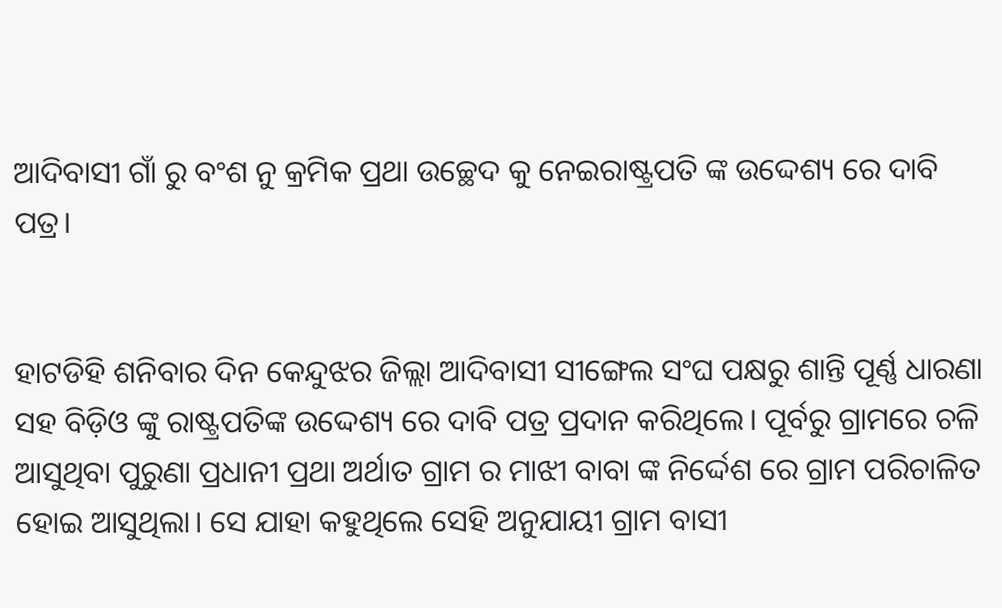ଆଦିବାସୀ ଗାଁ ରୁ ବଂଶ ନୁ କ୍ରମିକ ପ୍ରଥା ଉଚ୍ଛେଦ କୁ ନେଇରାଷ୍ଟ୍ରପତି ଙ୍କ ଉଦ୍ଦେଶ୍ୟ ରେ ଦାବି ପତ୍ର।


ହାଟଡିହି ଶନିବାର ଦିନ କେନ୍ଦୁଝର ଜିଲ୍ଲା ଆଦିବାସୀ ସୀଙ୍ଗେଲ ସଂଘ ପକ୍ଷରୁ ଶାନ୍ତି ପୂର୍ଣ୍ଣ ଧାରଣା ସହ ବିଡ଼ିଓ ଙ୍କୁ ରାଷ୍ଟ୍ରପତିଙ୍କ ଉଦ୍ଦେଶ୍ୟ ରେ ଦାବି ପତ୍ର ପ୍ରଦାନ କରିଥିଲେ। ପୂର୍ବରୁ ଗ୍ରାମରେ ଚଳି ଆସୁଥିବା ପୁରୁଣା ପ୍ରଧାନୀ ପ୍ରଥା ଅର୍ଥାତ ଗ୍ରାମ ର ମାଝୀ ବାବା ଙ୍କ ନିର୍ଦ୍ଦେଶ ରେ ଗ୍ରାମ ପରିଚାଳିତ ହୋଇ ଆସୁଥିଲା। ସେ ଯାହା କହୁଥିଲେ ସେହି ଅନୁଯାୟୀ ଗ୍ରାମ ବାସୀ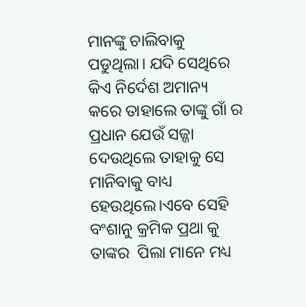ମାନଙ୍କୁ ଚାଲିବାକୁ ପଡୁଥିଲା। ଯଦି ସେଥିରେ କିଏ ନିର୍ଦେଶ ଅମାନ୍ୟ କରେ ତାହାଲେ ତାଙ୍କୁ ଗାଁ ର ପ୍ରଧାନ ଯେଉଁ ସଜ୍ଜା ଦେଉଥିଲେ ତାହାକୁ ସେ ମାନିବାକୁ ବାଧ୍ୟ ହେଉଥିଲେ।ଏବେ ସେହି ବଂଶାନୁ କ୍ରମିକ ପ୍ରଥା କୁ ତାଙ୍କର  ପିଲା ମାନେ ମଧ୍ୟ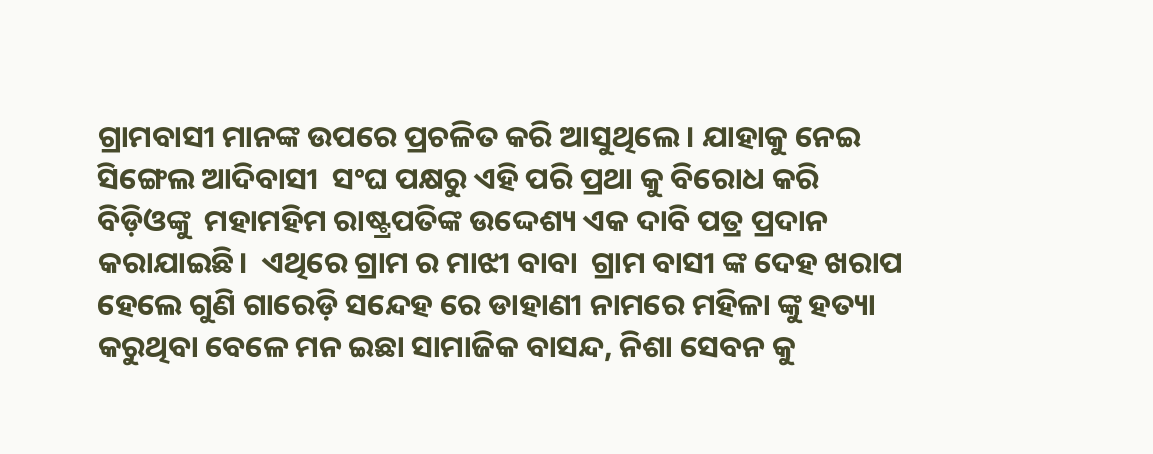ଗ୍ରାମବାସୀ ମାନଙ୍କ ଉପରେ ପ୍ରଚଳିତ କରି ଆସୁଥିଲେ। ଯାହାକୁ ନେଇ ସିଙ୍ଗେଲ ଆଦିବାସୀ  ସଂଘ ପକ୍ଷରୁ ଏହି ପରି ପ୍ରଥା କୁ ବିରୋଧ କରି ବିଡ଼ିଓଙ୍କୁ  ମହାମହିମ ରାଷ୍ଟ୍ରପତିଙ୍କ ଉଦ୍ଦେଶ୍ୟ ଏକ ଦାବି ପତ୍ର ପ୍ରଦାନ କରାଯାଇଛି।  ଏଥିରେ ଗ୍ରାମ ର ମାଝୀ ବାବା  ଗ୍ରାମ ବାସୀ ଙ୍କ ଦେହ ଖରାପ ହେଲେ ଗୁଣି ଗାରେଡ଼ି ସନ୍ଦେହ ରେ ଡାହାଣୀ ନାମରେ ମହିଳା ଙ୍କୁ ହତ୍ୟା କରୁଥିବା ବେଳେ ମନ ଇଛା ସାମାଜିକ ବାସନ୍ଦ, ନିଶା ସେବନ କୁ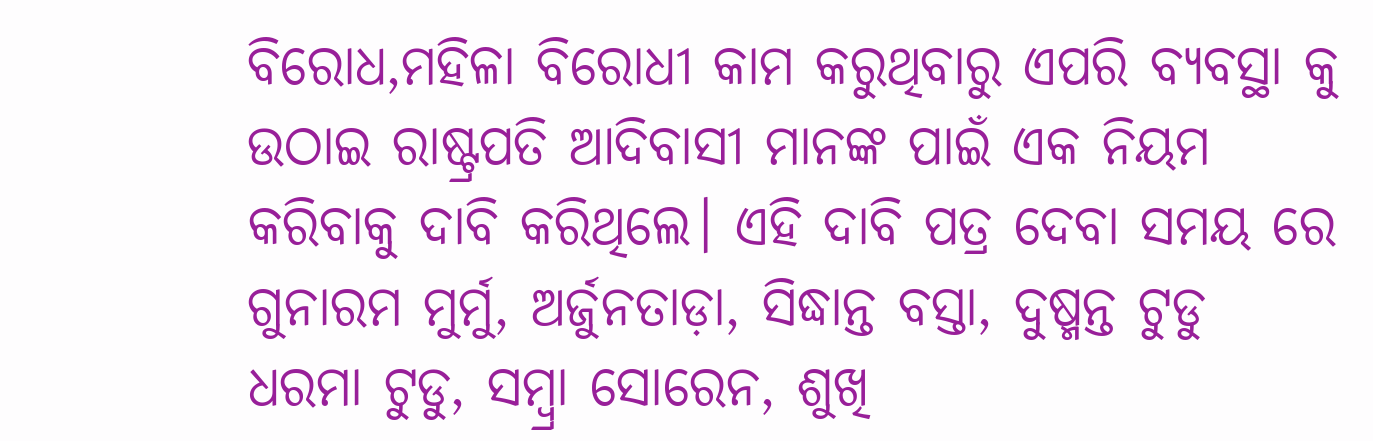ବିରୋଧ,ମହିଳା ବିରୋଧୀ କାମ କରୁଥିବାରୁ ଏପରି ବ୍ୟବସ୍ଥା କୁ ଉଠାଇ ରାଷ୍ଟ୍ରପତି ଆଦିବାସୀ ମାନଙ୍କ ପାଇଁ ଏକ ନିୟମ କରିବାକୁ ଦାବି କରିଥିଲେ। ଏହି ଦାବି ପତ୍ର ଦେବା ସମୟ ରେ ଗୁନାରମ ମୁର୍ମୁ, ଅର୍ଜୁନତାଡ଼ା, ସିଦ୍ଧାନ୍ତ ବସ୍ତା, ଦୁଷ୍ମନ୍ତ ଟୁଡୁ ଧରମା ଟୁଡୁ, ସମ୍ବ୍ରା ସୋରେନ, ଶୁଖି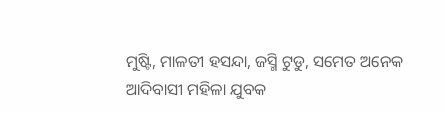ମୁଷ୍ଟି, ମାଳତୀ ହସନ୍ଦା, ଜସ୍ମି ଟୁଡୁ, ସମେତ ଅନେକ ଆଦିବାସୀ ମହିଳା ଯୁବକ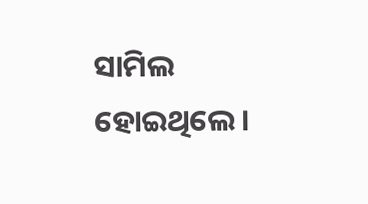ସାମିଲ ହୋଇଥିଲେ।